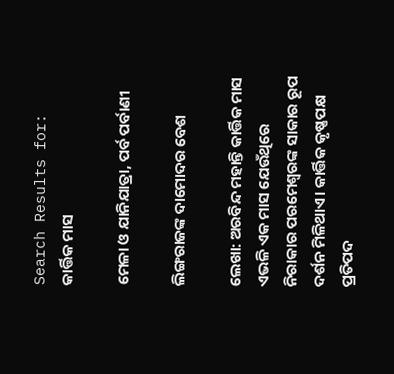Search Results for: କାର୍ତ୍ତିକ ମାସ

ମେଳା ଓ ଯାନିଯାତ୍ରା, ପର୍ବ ପର୍ବାଣୀ

ଲିଙ୍ଗରାଜଙ୍କ ଦାମୋଦର ବେଶ

ଲେଖା: ଅରବିନ୍ଦ ମହାନ୍ତି କାର୍ତ୍ତିକ ମାସ ଏଭଳି ଏକ ମାସ ଯେଉଁଥିରେ ନିରାକାର ପରମେଶ୍ୱରଙ୍କ ସାକାର ରୂପ ଦର୍ଶନ ମିଳିଥାଏ। କାର୍ତ୍ତିକ କୃଷ୍ଣପକ୍ଷ ପ୍ରତିପଦ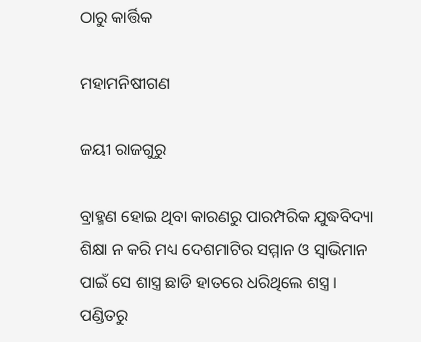ଠାରୁ କାର୍ତ୍ତିକ

ମହାମନିଷୀଗଣ

ଜୟୀ ରାଜଗୁରୁ

ବ୍ରାହ୍ମଣ ହୋଇ ଥିବା କାରଣରୁ ପାରମ୍ପରିକ ଯୁଦ୍ଧବିଦ୍ୟା ଶିକ୍ଷା ନ କରି ମଧ୍ୟ ଦେଶମାଟିର ସମ୍ମାନ ଓ ସ୍ବାଭିମାନ ପାଇଁ ସେ ଶାସ୍ତ୍ର ଛାଡି ହାତରେ ଧରିଥିଲେ ଶସ୍ତ୍ର । ପଣ୍ଡିତରୁ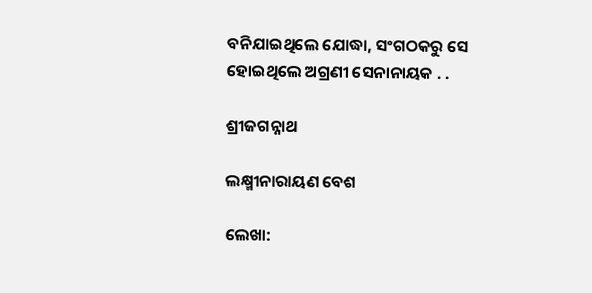ବନିଯାଇଥିଲେ ଯୋଦ୍ଧା, ସଂଗଠକରୁ ସେ ହୋଇଥିଲେ ଅଗ୍ରଣୀ ସେନାନାୟକ . .

ଶ୍ରୀଜଗନ୍ନାଥ

ଲକ୍ଷ୍ମୀନାରାୟଣ ବେଶ

ଲେଖା: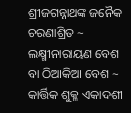ଶ୍ରୀଜଗନ୍ନାଥଙ୍କ ଜନୈକ ଚରଣାଶ୍ରିତ ~ ଲକ୍ଷ୍ମୀନାରାୟଣ ବେଶ ବା ଠିଆକିଆ ବେଶ ~ କାର୍ତ୍ତିକ ଶୁକ୍ଳ ଏକାଦଶୀ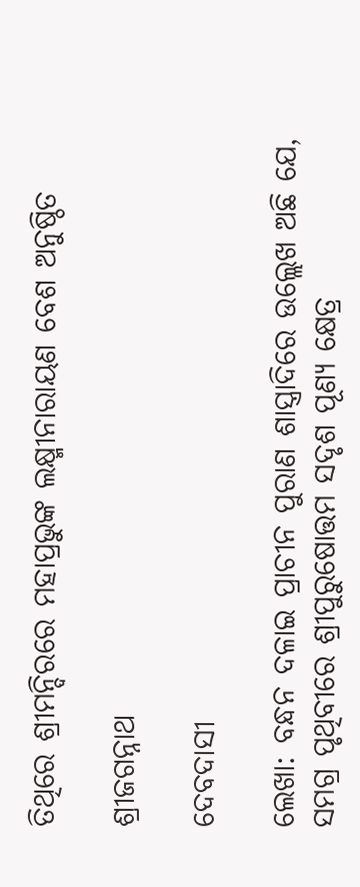ତିଥିରେ ଶ୍ରୀମନ୍ଦିରରେ ମହାପ୍ରଭୁଙ୍କ ଲକ୍ଷ୍ମୀନାରାୟଣ ବେଶ ଅନୁଷ୍ଠିତ

ଶ୍ରୀଜଗନ୍ନାଥ

ଦେବଦାସୀ

ଲେଖା: ବନ୍ଧନ ଦଳାଇ ପ୍ରାଚୀନ ପୁରାଣ ଶାସ୍ତ୍ରାଦିରେ ଉଲ୍ଲେଖ ଅଛି ଯେ, ସମଗ୍ର ପୃଥିବୀରେ ଶ୍ରୀପୁରୁଷୋତ୍ତମ ସଦୃଶ ପୂଣ୍ୟ କ୍ଷେତ୍ର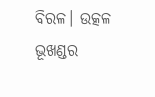ବିରଳ। ଉତ୍କଳ ଭୂଖଣ୍ଡର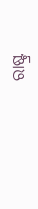ରାଷ୍ଟ୍ର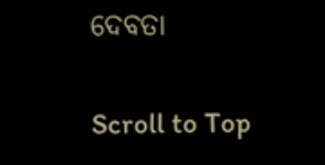ଦେବତା

Scroll to Top